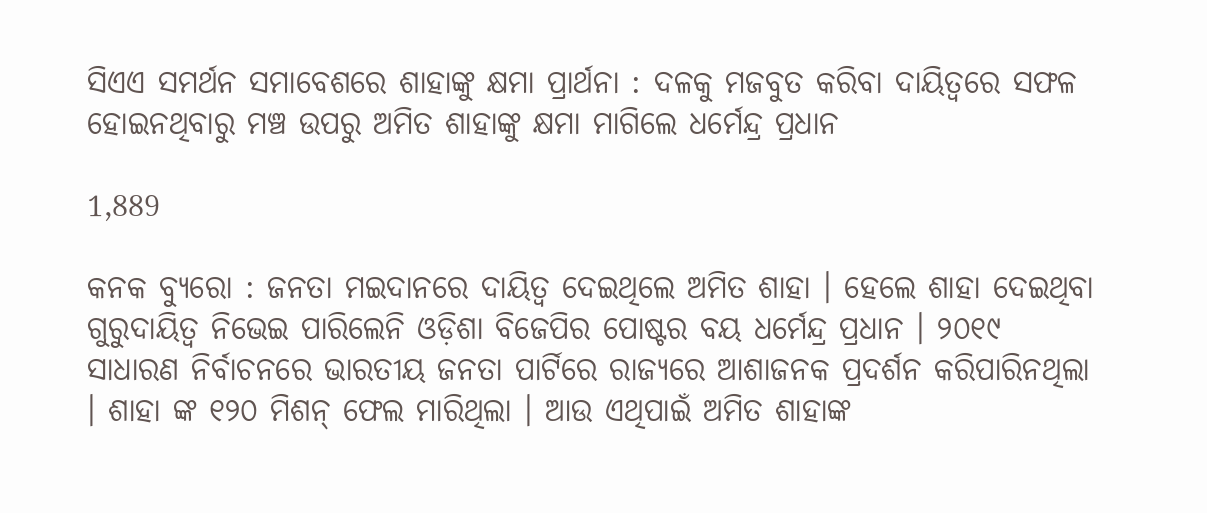ସିଏଏ ସମର୍ଥନ ସମାବେଶରେ ଶାହାଙ୍କୁ କ୍ଷମା ପ୍ରାର୍ଥନା : ଦଳକୁ ମଜବୁତ କରିବା ଦାୟିତ୍ୱରେ ସଫଳ ହୋଇନଥିବାରୁ ମଞ୍ଚ ଉପରୁ ଅମିତ ଶାହାଙ୍କୁ କ୍ଷମା ମାଗିଲେ ଧର୍ମେନ୍ଦ୍ର ପ୍ରଧାନ

1,889

କନକ ବ୍ୟୁରୋ : ଜନତା ମଇଦାନରେ ଦାୟିତ୍ୱ ଦେଇଥିଲେ ଅମିତ ଶାହା । ହେଲେ ଶାହା ଦେଇଥିବା ଗୁରୁଦାୟିତ୍ୱ ନିଭେଇ ପାରିଲେନି ଓଡ଼ିଶା ବିଜେପିର ପୋଷ୍ଟର ବୟ ଧର୍ମେନ୍ଦ୍ର ପ୍ରଧାନ । ୨୦୧୯ ସାଧାରଣ ନିର୍ବାଚନରେ ଭାରତୀୟ ଜନତା ପାର୍ଟିରେ ରାଜ୍ୟରେ ଆଶାଜନକ ପ୍ରଦର୍ଶନ କରିପାରିନଥିଲା । ଶାହା ଙ୍କ ୧୨୦ ମିଶନ୍ ଫେଲ ମାରିଥିଲା । ଆଉ ଏଥିପାଇଁ ଅମିତ ଶାହାଙ୍କ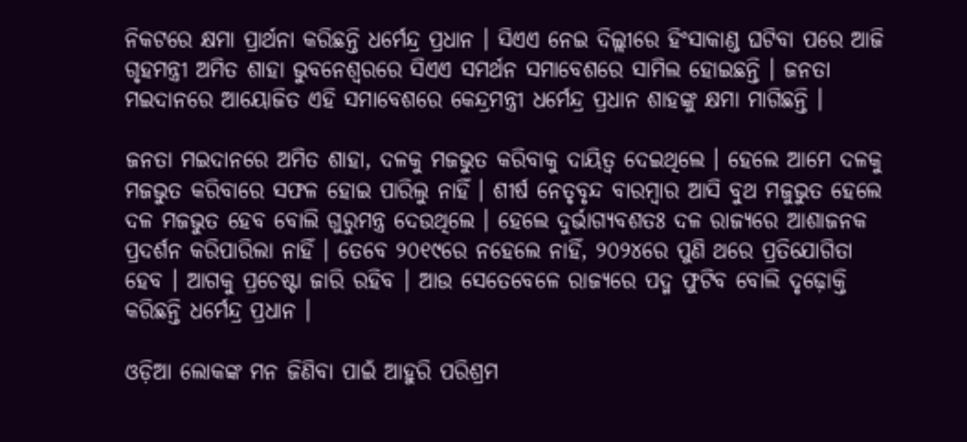ନିକଟରେ କ୍ଷମା ପ୍ରାର୍ଥନା କରିଛନ୍ତି ଧର୍ମେନ୍ଦ୍ର ପ୍ରଧାନ । ସିଏଏ ନେଇ ଦିଲ୍ଲୀରେ ହିଂସାକାଣ୍ଡ ଘଟିବା ପରେ ଆଜି ଗୃହମନ୍ତ୍ରୀ ଅମିତ ଶାହା ଭୁବନେଶ୍ୱରରେ ସିଏଏ ସମର୍ଥନ ସମାବେଶରେ ସାମିଲ ହୋଇଛନ୍ତି । ଜନତା ମଇଦାନରେ ଆୟୋଜିତ ଏହି ସମାବେଶରେ କେନ୍ଦ୍ରମନ୍ତ୍ରୀ ଧର୍ମେନ୍ଦ୍ର ପ୍ରଧାନ ଶାହଙ୍କୁ କ୍ଷମା ମାଗିଛନ୍ତି ।

ଜନତା ମଇଦାନରେ ଅମିତ ଶାହା, ଦଳକୁ ମଜଭୁତ କରିବାକୁ ଦାୟିତ୍ୱ ଦେଇଥିଲେ । ହେଲେ ଆମେ ଦଳକୁ ମଜଭୁତ କରିବାରେ ସଫଳ ହୋଇ ପାରିଲୁ ନାହିଁ । ଶୀର୍ଷ ନେତୃବୃନ୍ଦ ବାରମ୍ବାର ଆସି ବୁଥ ମଜୁଭୁତ ହେଲେ ଦଳ ମଜଭୁତ ହେବ ବୋଲି ଗୁରୁମନ୍ତ୍ର ଦେଉଥିଲେ । ହେଲେ ଦୁର୍ଭାଗ୍ୟବଶତଃ ଦଳ ରାଜ୍ୟରେ ଆଶାଜନକ ପ୍ରଦର୍ଶନ କରିପାରିଲା ନାହିଁ । ତେବେ ୨୦୧୯ରେ ନହେଲେ ନାହିଁ, ୨୦୨୪ରେ ପୁଣି ଥରେ ପ୍ରତିଯୋଗିତା ହେବ । ଆଗକୁ ପ୍ରଚେଷ୍ଟା ଜାରି ରହିବ । ଆଉ ସେତେବେଳେ ରାଜ୍ୟରେ ପଦ୍ମ ଫୁଟିବ ବୋଲି ଦୃଢ଼ୋକ୍ତି କରିଛନ୍ତି ଧର୍ମେନ୍ଦ୍ର ପ୍ରଧାନ ।

ଓଡ଼ିଆ ଲୋକଙ୍କ ମନ ଜିଣିବା ପାଇଁ ଆହୁରି ପରିଶ୍ରମ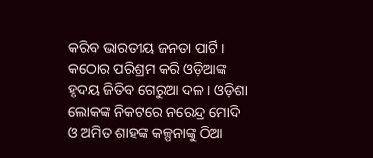କରିବ ଭାରତୀୟ ଜନତା ପାର୍ଟି । କଠୋର ପରିଶ୍ରମ କରି ଓଡ଼ିଆଙ୍କ ହୃଦୟ ଜିତିବ ଗେରୁଆ ଦଳ । ଓଡ଼ିଶା ଲୋକଙ୍କ ନିକଟରେ ନରେନ୍ଦ୍ର ମୋଦି ଓ ଅମିତ ଶାହଙ୍କ କଳ୍ପନାଙ୍କୁ ଠିଆ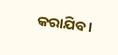କରାଯିବ ।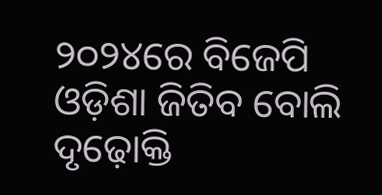୨୦୨୪ରେ ବିଜେପି ଓଡ଼ିଶା ଜିତିବ ବୋଲି ଦୃଢ଼ୋକ୍ତି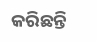କରିଛନ୍ତି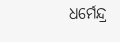ଧର୍ମେନ୍ଦ୍ର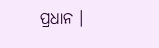ପ୍ରଧାନ ।